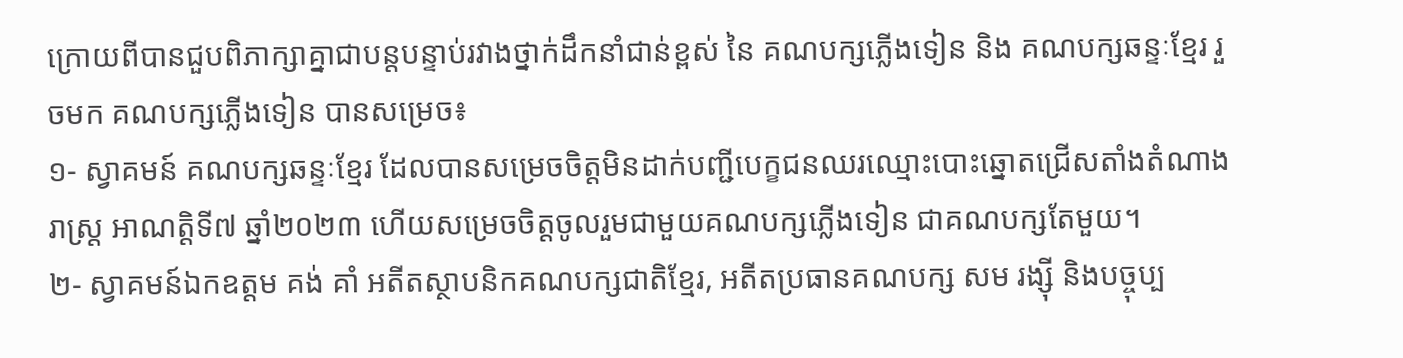ក្រោយពីបានជួបពិភាក្សាគ្នាជាបន្តបន្ទាប់រវាងថ្នាក់ដឹកនាំជាន់ខ្ពស់ នៃ គណបក្សភ្លើងទៀន និង គណបក្សឆន្ទៈខ្មែរ រួចមក គណបក្សភ្លើងទៀន បានសម្រេច៖
១- ស្វាគមន៍ គណបក្សឆន្ទៈខ្មែរ ដែលបានសម្រេចចិត្តមិនដាក់បញ្ជីបេក្ខជនឈរឈ្មោះបោះឆ្នោតជ្រើសតាំងតំណាងរាស្ត្រ អាណត្តិទី៧ ឆ្នាំ២០២៣ ហើយសម្រេចចិត្តចូលរួមជាមួយគណបក្សភ្លើងទៀន ជាគណបក្សតែមួយ។
២- ស្វាគមន៍ឯកឧត្តម គង់ គាំ អតីតស្ថាបនិកគណបក្សជាតិខ្មែរ, អតីតប្រធានគណបក្ស សម រង្ស៊ី និងបច្ចុប្ប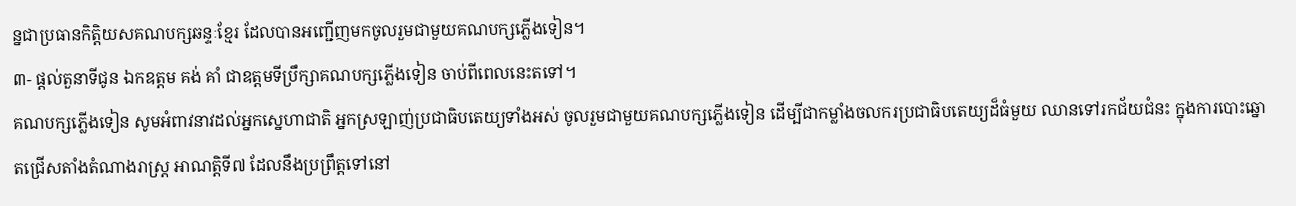ន្នជាប្រធានកិត្តិយសគណបក្សឆន្ទៈខ្មែរ ដែលបានអញ្ជើញមកចូលរួមជាមួយគណបក្សភ្លើងទៀន។
៣- ផ្តល់តួនាទីជូន ឯកឧត្តម គង់ គាំ ជាឧត្តមទីប្រឹក្សាគណបក្សភ្លើងទៀន ចាប់ពីពេលនេះតទៅ។
គណបក្សភ្លើងទៀន សូមអំពាវនាវដល់អ្នកស្នេហាជាតិ អ្នកស្រឡាញ់ប្រជាធិបតេយ្យទាំងអស់ ចូលរួមជាមួយគណបក្សភ្លើងទៀន ដើម្បីជាកម្លាំងចលករប្រជាធិបតេយ្យដ៏ធំមួយ ឈានទៅរកជ័យជំនះ ក្នុងការបោះឆ្នោតជ្រើសតាំងតំណាងរាស្ត្រ អាណត្តិទី៧ ដែលនឹងប្រព្រឹត្តទៅនៅ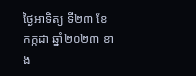ថ្ងៃអាទិត្យ ទី២៣ ខែកក្កដា ឆ្នាំ២០២៣ ខាង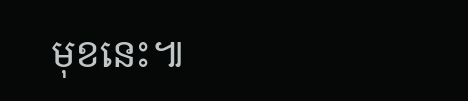មុខនេះ៕